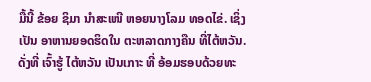ມື້ນີ້ ຂ້ອຍ ຊິມາ ນຳສະເໜີ ຫອຍນາງໂລມ ທອດໄຂ່. ເຊິ່ງເປັນ ອາຫານຍອດຮິດໃນ ຕະຫລາດກາງຄືນ ທີ່ໄຕ້ຫວັນ.
ດັ່ງທີ່ ເຈົ້າຮູ້ ໄຕ້ຫວັນ ເປັນເກາະ ທີ່ ອ້ອມຮອບດ້ວຍທະ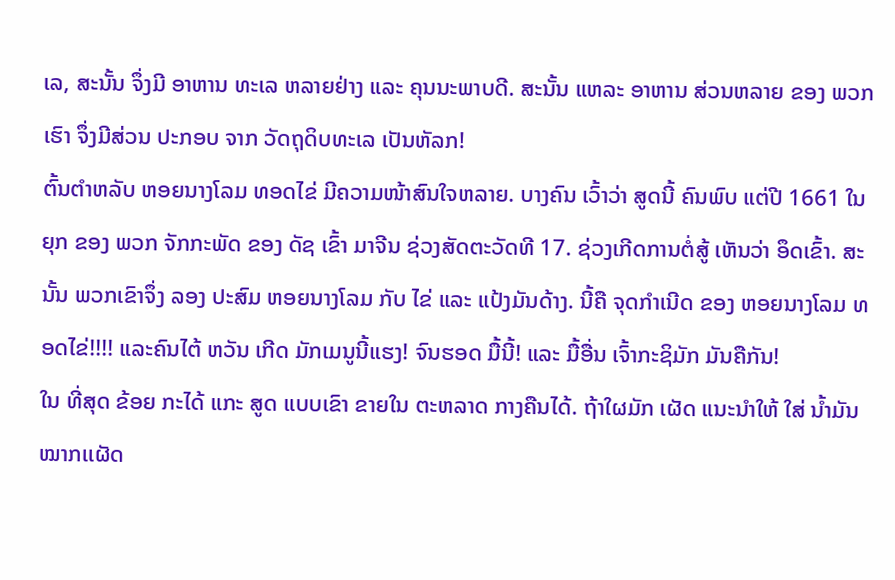ເລ, ສະນັ້ນ ຈຶ່ງມີ ອາຫານ ທະເລ ຫລາຍຢ່າງ ແລະ ຄຸນນະພາບດີ. ສະນັ້ນ ແຫລະ ອາຫານ ສ່ວນຫລາຍ ຂອງ ພວກເຮົາ ຈຶ່ງມີສ່ວນ ປະກອບ ຈາກ ວັດຖຸດິບທະເລ ເປັນຫັລກ!
ຕົ້ນຕຳຫລັບ ຫອຍນາງໂລມ ທອດໄຂ່ ມີຄວາມໜ້າສົນໃຈຫລາຍ. ບາງຄົນ ເວົ້າວ່າ ສູດນີ້ ຄົນພົບ ແຕ່ປີ 1661 ໃນຍຸກ ຂອງ ພວກ ຈັກກະພັດ ຂອງ ດັຊ ເຂົ້າ ມາຈີນ ຊ່ວງສັດຕະວັດທີ 17. ຊ່ວງເກີດການຕໍ່ສູ້ ເຫັນວ່າ ອຶດເຂົ້າ. ສະນັ້ນ ພວກເຂົາຈຶ່ງ ລອງ ປະສົມ ຫອຍນາງໂລມ ກັບ ໄຂ່ ແລະ ແປ້ງມັນດ້າງ. ນີ້ຄື ຈຸດກຳເນີດ ຂອງ ຫອຍນາງໂລມ ທອດໄຂ່!!!! ແລະຄົນໄຕ້ ຫວັນ ເກີດ ມັກເມນູນີ້ແຮງ! ຈົນຮອດ ມື້ນີ້! ແລະ ມື້ອື່ນ ເຈົ້າກະຊິມັກ ມັນຄືກັນ!
ໃນ ທີ່ສຸດ ຂ້ອຍ ກະໄດ້ ແກະ ສູດ ແບບເຂົາ ຂາຍໃນ ຕະຫລາດ ກາງຄືນໄດ້. ຖ້າໃຜມັກ ເຜັດ ແນະນຳໃຫ້ ໃສ່ ນ້ຳມັນໝາກເເຜັດ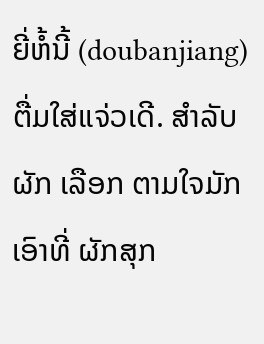ຍີ່ຫໍ້ນີ້ (doubanjiang) ຕື່ມໃສ່ແຈ່ວເດີ. ສຳລັບ ຜັກ ເລືອກ ຕາມໃຈມັກ ເອົາທີ່ ຜັກສຸກ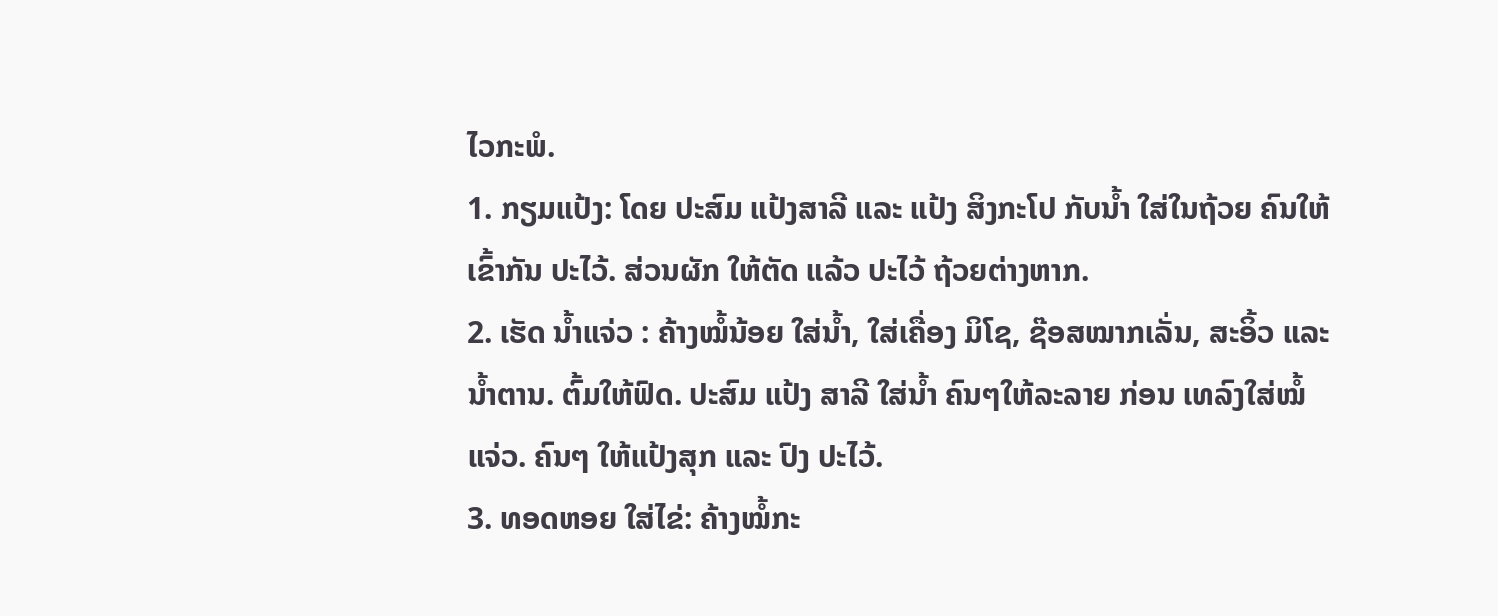ໄວກະພໍ.
1. ກຽມແປ້ງ: ໂດຍ ປະສົມ ແປ້ງສາລີ ແລະ ແປ້ງ ສິງກະໂປ ກັບນ້ຳ ໃສ່ໃນຖ້ວຍ ຄົນໃຫ້ເຂົ້າກັນ ປະໄວ້. ສ່ວນຜັກ ໃຫ້ຕັດ ແລ້ວ ປະໄວ້ ຖ້ວຍຕ່າງຫາກ.
2. ເຮັດ ນ້ຳແຈ່ວ : ຄ້າງໝໍ້ນ້ອຍ ໃສ່ນ້ຳ, ໃສ່ເຄື່ອງ ມິໂຊ, ຊ໊ອສໝາກເລັ່ນ, ສະອິ້ວ ແລະ ນ້ຳຕານ. ຕົ້ມໃຫ້ຟົດ. ປະສົມ ແປ້ງ ສາລີ ໃສ່ນ້ຳ ຄົນໆໃຫ້ລະລາຍ ກ່ອນ ເທລົງໃສ່ໝໍ້ ແຈ່ວ. ຄົນໆ ໃຫ້ແປ້ງສຸກ ແລະ ປົງ ປະໄວ້.
3. ທອດຫອຍ ໃສ່ໄຂ່: ຄ້າງໝໍ້ກະ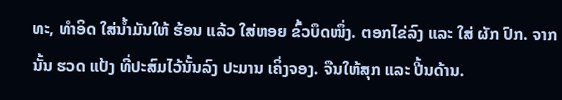ທະ, ທຳອິດ ໃສ່ນ້ຳມັນໃຫ້ ຮ້ອນ ແລ້ວ ໃສ່ຫອຍ ຂົ້ວບຶດໜຶ່ງ. ຕອກໄຂ່ລົງ ແລະ ໃສ່ ຜັກ ປົກ. ຈາກນັ້ນ ຮວດ ແປ້ງ ທີ່ປະສົມໄວ້ນັ້ນລົງ ປະມານ ເຄິ່ງຈອງ. ຈືນໃຫ້ສຸກ ແລະ ປີ້ນດ້ານ.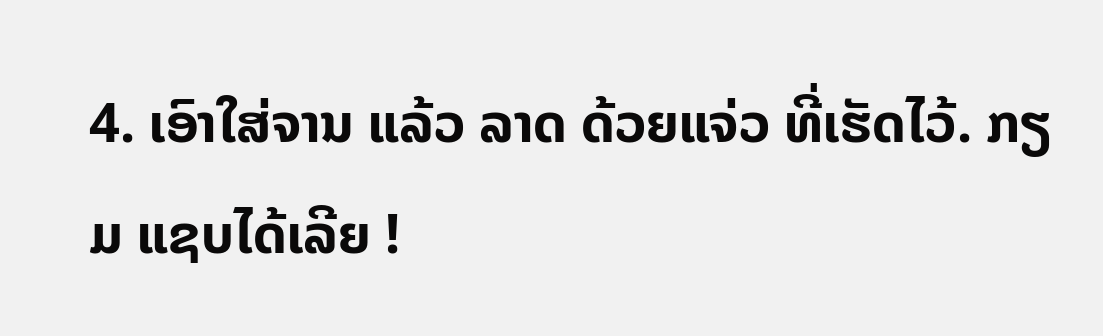4. ເອົາໃສ່ຈານ ແລ້ວ ລາດ ດ້ວຍແຈ່ວ ທີ່ເຮັດໄວ້. ກຽມ ແຊບໄດ້ເລີຍ !